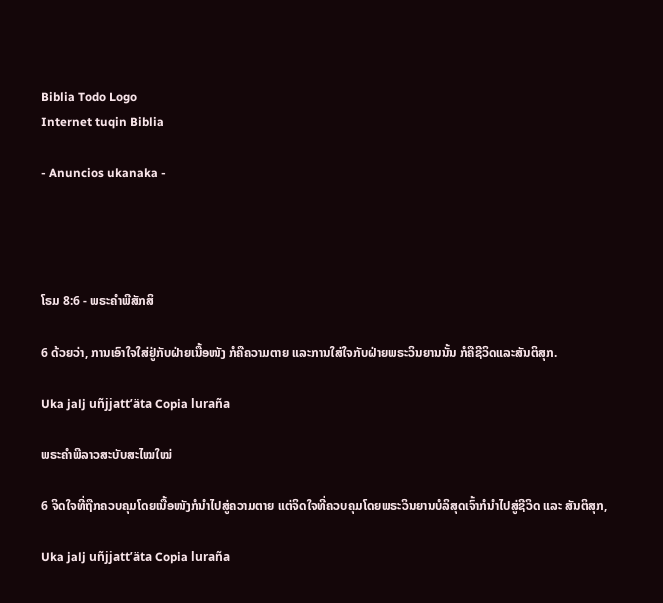Biblia Todo Logo
Internet tuqin Biblia

- Anuncios ukanaka -




ໂຣມ 8:6 - ພຣະຄຳພີສັກສິ

6 ດ້ວຍວ່າ, ການເອົາໃຈໃສ່ຢູ່ກັບຝ່າຍເນື້ອໜັງ ກໍຄືຄວາມຕາຍ ແລະການໃສ່ໃຈກັບຝ່າຍພຣະວິນຍານນັ້ນ ກໍຄືຊີວິດແລະສັນຕິສຸກ.

Uka jalj uñjjattʼäta Copia luraña

ພຣະຄຳພີລາວສະບັບສະໄໝໃໝ່

6 ຈິດໃຈທີ່ຖືກຄວບຄຸມໂດຍເນື້ອໜັງກໍນໍາໄປສູ່ຄວາມຕາຍ ແຕ່ຈິດໃຈທີ່ຄວບຄຸມໂດຍພຣະວິນຍານບໍລິສຸດເຈົ້າກໍນໍາໄປສູ່ຊີວິດ ແລະ ສັນຕິສຸກ,

Uka jalj uñjjattʼäta Copia luraña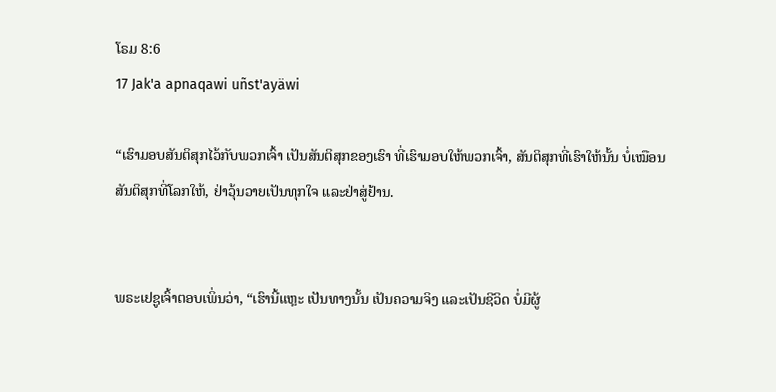ໂຣມ 8:6
17 Jak'a apnaqawi uñst'ayäwi

“ເຮົາມອບສັນຕິສຸກໄວ້ກັບພວກເຈົ້າ ເປັນສັນຕິສຸກຂອງເຮົາ ທີ່ເຮົາມອບໃຫ້ພວກເຈົ້າ, ສັນຕິສຸກທີ່ເຮົາໃຫ້ນັ້ນ ບໍ່ເໝືອນສັນຕິສຸກທີ່ໂລກໃຫ້, ຢ່າວຸ້ນວາຍເປັນທຸກໃຈ ແລະຢ່າສູ່ຢ້ານ.


ພຣະເຢຊູເຈົ້າຕອບເພິ່ນວ່າ, “ເຮົານີ້ແຫຼະ ເປັນທາງນັ້ນ ເປັນຄວາມຈິງ ແລະເປັນຊີວິດ ບໍ່ມີຜູ້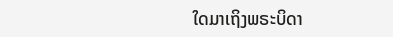ໃດມາເຖິງພຣະບິດາ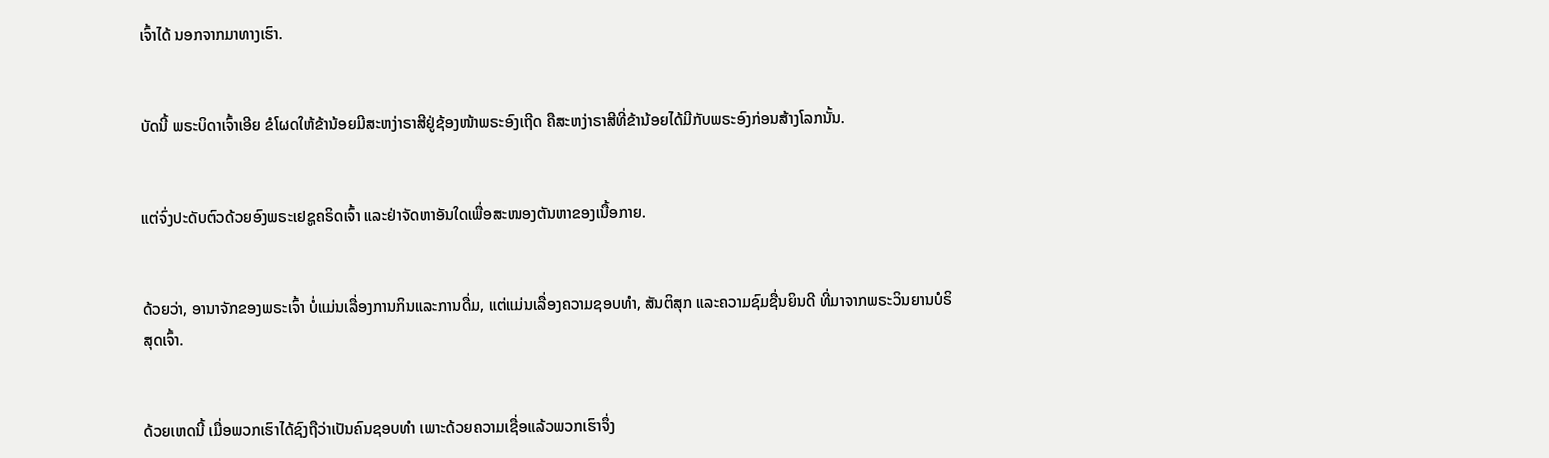ເຈົ້າໄດ້ ນອກຈາກມາທາງເຮົາ.


ບັດນີ້ ພຣະບິດາເຈົ້າເອີຍ ຂໍໂຜດໃຫ້ຂ້ານ້ອຍມີສະຫງ່າຣາສີຢູ່ຊ້ອງໜ້າພຣະອົງເຖີດ ຄືສະຫງ່າຣາສີທີ່ຂ້ານ້ອຍໄດ້ມີກັບພຣະອົງກ່ອນສ້າງໂລກນັ້ນ.


ແຕ່ຈົ່ງປະດັບຕົວດ້ວຍອົງພຣະເຢຊູຄຣິດເຈົ້າ ແລະຢ່າຈັດຫາອັນໃດເພື່ອສະໜອງຕັນຫາຂອງເນື້ອກາຍ.


ດ້ວຍວ່າ, ອານາຈັກຂອງພຣະເຈົ້າ ບໍ່ແມ່ນເລື່ອງການກິນແລະການດື່ມ, ແຕ່ແມ່ນເລື່ອງຄວາມຊອບທຳ, ສັນຕິສຸກ ແລະຄວາມຊົມຊື່ນຍິນດີ ທີ່ມາຈາກພຣະວິນຍານບໍຣິສຸດເຈົ້າ.


ດ້ວຍເຫດນີ້ ເມື່ອພວກເຮົາໄດ້ຊົງຖືວ່າເປັນຄົນຊອບທຳ ເພາະດ້ວຍຄວາມເຊື່ອແລ້ວພວກເຮົາຈຶ່ງ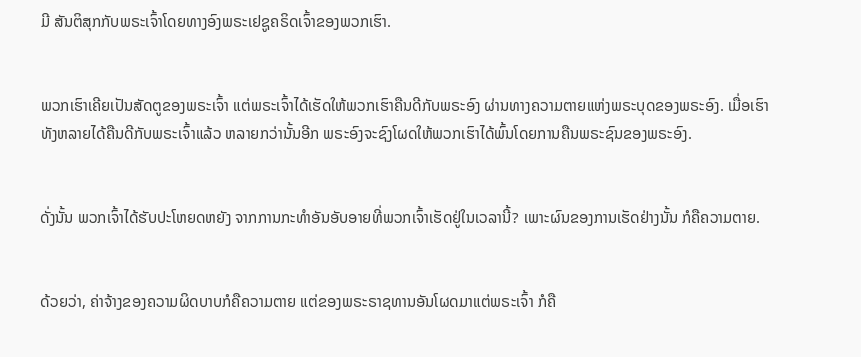ມີ ສັນຕິສຸກກັບພຣະເຈົ້າໂດຍທາງອົງພຣະເຢຊູຄຣິດເຈົ້າຂອງພວກເຮົາ.


ພວກເຮົາເຄີຍເປັນສັດຕູຂອງພຣະເຈົ້າ ແຕ່ພຣະເຈົ້າໄດ້ເຮັດໃຫ້ພວກເຮົາຄືນດີກັບພຣະອົງ ຜ່ານທາງຄວາມຕາຍແຫ່ງພຣະບຸດຂອງພຣະອົງ. ເມື່ອເຮົາທັງຫລາຍໄດ້ຄືນດີກັບພຣະເຈົ້າແລ້ວ ຫລາຍກວ່ານັ້ນອີກ ພຣະອົງຈະຊົງໂຜດໃຫ້ພວກເຮົາໄດ້ພົ້ນໂດຍການຄືນພຣະຊົນຂອງພຣະອົງ.


ດັ່ງນັ້ນ ພວກເຈົ້າໄດ້ຮັບປະໂຫຍດຫຍັງ ຈາກການກະທຳອັນອັບອາຍທີ່ພວກເຈົ້າເຮັດຢູ່ໃນເວລານີ້? ເພາະຜົນຂອງການເຮັດຢ່າງນັ້ນ ກໍຄືຄວາມຕາຍ.


ດ້ວຍວ່າ, ຄ່າຈ້າງຂອງຄວາມຜິດບາບກໍຄືຄວາມຕາຍ ແຕ່ຂອງພຣະຣາຊທານອັນໂຜດມາແຕ່ພຣະເຈົ້າ ກໍຄື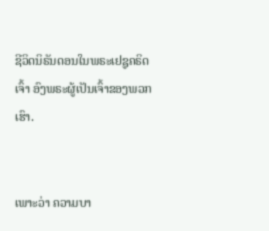ຊີວິດນິຣັນດອນໃນພຣະເຢຊູຄຣິດເຈົ້າ ອົງພຣະຜູ້ເປັນເຈົ້າຂອງພວກເຮົາ.


ເພາະວ່າ ຄວາມບາ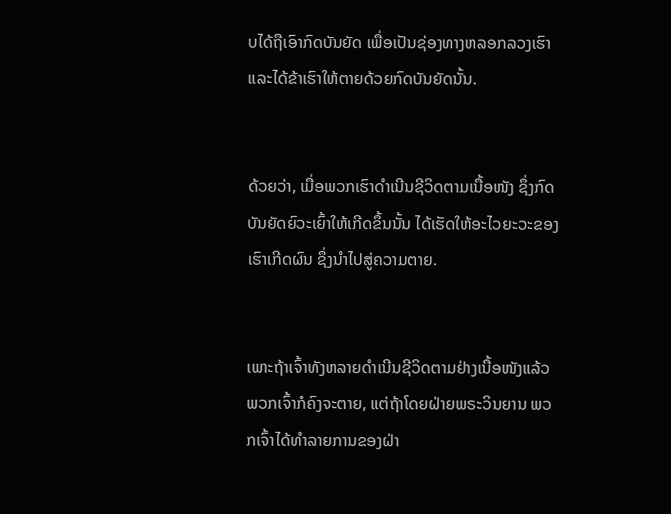ບໄດ້ຖືເອົາກົດບັນຍັດ ເພື່ອເປັນຊ່ອງທາງຫລອກລວງເຮົາ ແລະໄດ້ຂ້າເຮົາໃຫ້ຕາຍດ້ວຍກົດບັນຍັດນັ້ນ.


ດ້ວຍວ່າ, ເມື່ອພວກເຮົາດຳເນີນຊີວິດຕາມເນື້ອໜັງ ຊຶ່ງກົດບັນຍັດຍົວະເຍົ້າໃຫ້ເກີດຂຶ້ນນັ້ນ ໄດ້ເຮັດໃຫ້ອະໄວຍະວະຂອງເຮົາເກີດຜົນ ຊຶ່ງນຳໄປສູ່ຄວາມຕາຍ.


ເພາະຖ້າເຈົ້າທັງຫລາຍດຳເນີນຊີວິດຕາມຢ່າງເນື້ອໜັງແລ້ວ ພວກເຈົ້າກໍຄົງຈະຕາຍ, ແຕ່ຖ້າໂດຍຝ່າຍພຣະວິນຍານ ພວກເຈົ້າໄດ້ທຳລາຍການຂອງຝ່າ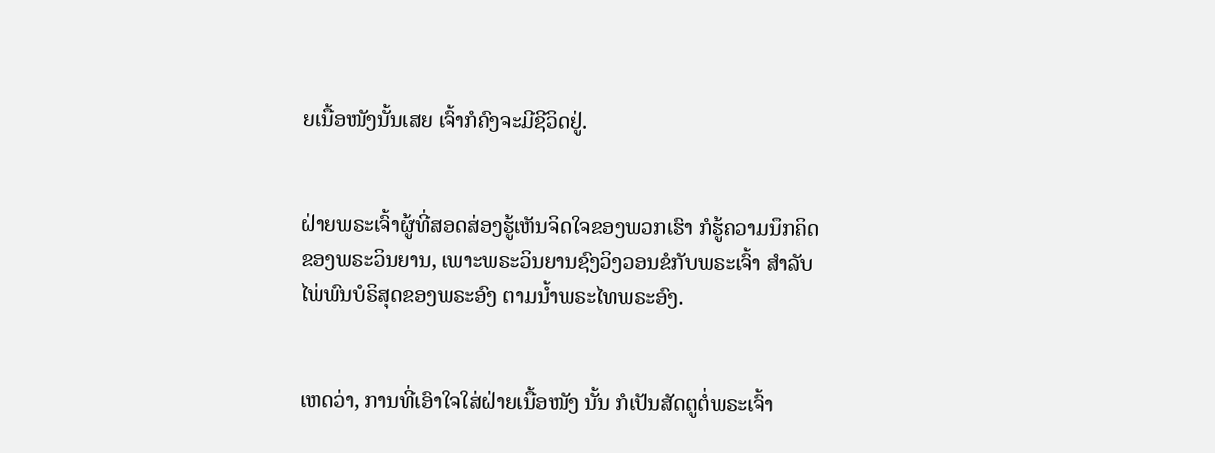ຍເນື້ອໜັງນັ້ນເສຍ ເຈົ້າກໍຄົງຈະມີຊີວິດຢູ່.


ຝ່າຍພຣະເຈົ້າຜູ້ທີ່ສອດສ່ອງຮູ້ເຫັນຈິດໃຈຂອງພວກເຮົາ ກໍຮູ້ຄວາມນຶກຄິດຂອງພຣະວິນຍານ, ເພາະພຣະວິນຍານຊົງວິງວອນຂໍກັບພຣະເຈົ້າ ສຳລັບໄພ່ພົນບໍຣິສຸດຂອງພຣະອົງ ຕາມນໍ້າພຣະໄທພຣະອົງ.


ເຫດວ່າ, ການທີ່ເອົາໃຈໃສ່ຝ່າຍເນື້ອໜັງ ນັ້ນ ກໍເປັນສັດຕູຕໍ່ພຣະເຈົ້າ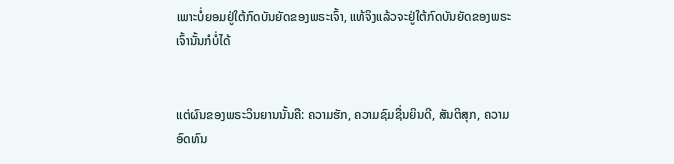ເພາະບໍ່ຍອມຢູ່ໃຕ້ກົດບັນຍັດຂອງພຣະເຈົ້າ, ແທ້ຈິງແລ້ວຈະຢູ່ໃຕ້ກົດບັນຍັດຂອງພຣະເຈົ້ານັ້ນກໍບໍ່ໄດ້


ແຕ່ຜົນຂອງພຣະວິນຍານນັ້ນຄື: ຄວາມຮັກ, ຄວາມຊົມຊື່ນຍິນດີ, ສັນຕິສຸກ, ຄວາມອົດທົນ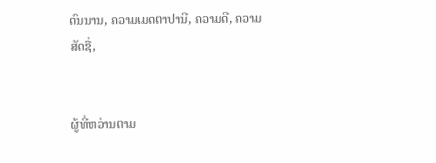ດົນນານ, ຄວາມເມດຕາປານີ, ຄວາມດີ, ຄວາມສັດຊື່,


ຜູ້ທີ່ຫວ່ານຕາມ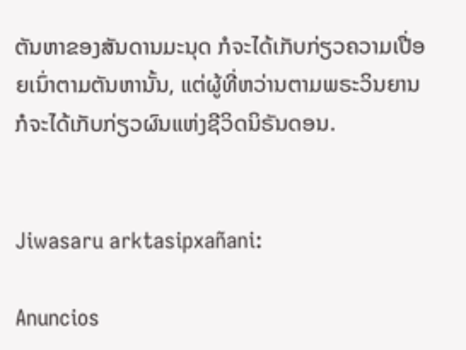ຕັນຫາຂອງສັນດານມະນຸດ ກໍຈະໄດ້ເກັບກ່ຽວຄວາມເປື່ອຍເນົ່າຕາມຕັນຫານັ້ນ, ແຕ່ຜູ້ທີ່ຫວ່ານຕາມພຣະວິນຍານ ກໍຈະໄດ້ເກັບກ່ຽວຜົນແຫ່ງຊີວິດນິຣັນດອນ.


Jiwasaru arktasipxañani:

Anuncios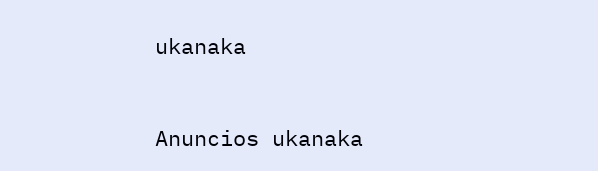ukanaka


Anuncios ukanaka